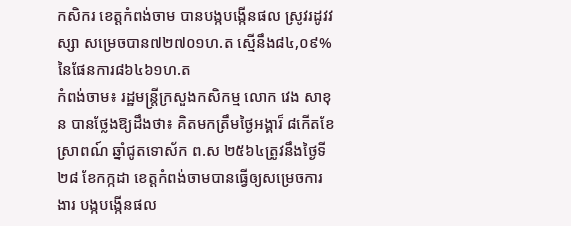កសិករ ខេត្ដកំពង់ចាម បានបង្កបង្កើនផល ស្រូវរដូវវស្សា សម្រេចបាន៧២៧០១ហ.ត ស្មើនឹង៨៤,០៩% នៃផែនការ៨៦៤៦១ហ.ត
កំពង់ចាម៖ រដ្ឋមន្ត្រីក្រសួងកសិកម្ម លោក វេង សាខុន បានថ្លែងឱ្យដឹងថា៖ គិតមកត្រឹមថ្ងៃអង្គារ៏ ៨កើតខែស្រាពណ៍ ឆ្នាំជូតទោស័ក ព.ស ២៥៦៤ត្រូវនឹងថ្ងៃទី២៨ ខែកក្កដា ខេត្តកំពង់ចាមបានធ្វើឲ្យសម្រេចការងារ បង្កបង្កើនផល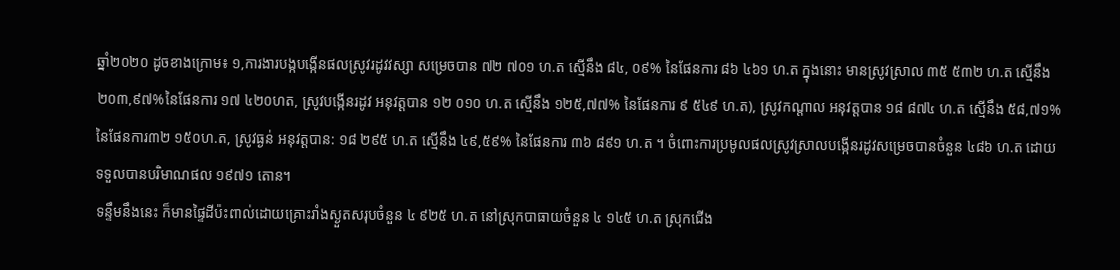ឆ្នាំ២០២០ ដូចខាងក្រោម៖ ១,ការងារបង្កបង្កើនផលស្រូវរដូវវស្សា សម្រេចបាន ៧២ ៧០១ ហ.ត ស្មើនឹង ៨៤, ០៩% នៃផែនការ ៨៦ ៤៦១ ហ.ត ក្នុងនោះ មានស្រូវស្រាល ៣៥ ៥៣២ ហ.ត ស្មើនឹង ២០៣,៩៧%នៃផែនការ ១៧ ៤២០ហត, ស្រូវបង្កើនរដូវ អនុវត្តបាន ១២ ០១០ ហ.ត ស្មើនឹង ១២៥,៧៧% នៃផែនការ ៩ ៥៤៩ ហ.ត), ស្រូវកណ្តាល អនុវត្តបាន ១៨ ៨៧៤ ហ.ត ស្មើនឹង ៥៨,៧១% នៃផែនការ៣២ ១៥០ហ.ត, ស្រូវធ្ងន់ អនុវត្តបាន: ១៨ ២៩៥ ហ.ត ស្មើនឹង ៤៩,៥៩% នៃផែនការ ៣៦ ៨៩១ ហ.ត ។ ចំពោះការប្រមូលផលស្រូវស្រាលបង្កើនរដូវសម្រេចបានចំនួន ៤៨៦ ហ.ត ដោយទទួលបានបរិមាណផល ១៩៧១ តោន។
ទន្ទឹមនឹងនេះ ក៏មានផ្ទៃដីប៉ះពាល់ដោយគ្រោះរាំងស្ងួតសរុបចំនួន ៤ ៩២៥ ហ.ត នៅស្រុកបាធាយចំនួន ៤ ១៤៥ ហ.ត ស្រុកជើង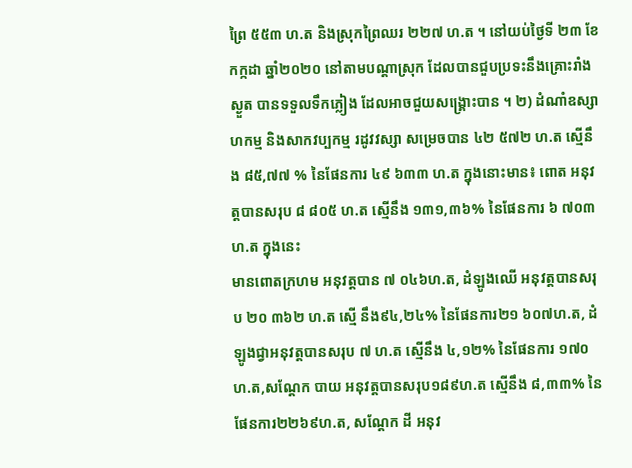ព្រៃ ៥៥៣ ហ.ត និងស្រុកព្រៃឈរ ២២៧ ហ.ត ។ នៅយប់ថ្ងៃទី ២៣ ខែកក្កដា ឆ្នាំ២០២០ នៅតាមបណ្តាស្រុក ដែលបានជួបប្រទះនឹងគ្រោះរាំងស្ងួត បានទទួលទឹកភ្លៀង ដែលអាចជួយសង្គ្រោះបាន ។ ២) ដំណាំឧស្សាហកម្ម និងសាកវប្បកម្ម រដូវវស្សា សម្រេចបាន ៤២ ៥៧២ ហ.ត ស្មើនឹង ៨៥,៧៧ % នៃផែនការ ៤៩ ៦៣៣ ហ.ត ក្នុងនោះមាន៖ ពោត អនុវត្តបានសរុប ៨ ៨០៥ ហ.ត ស្មើនឹង ១៣១,៣៦% នៃផែនការ ៦ ៧០៣ ហ.ត ក្នុងនេះ
មានពោតក្រហម អនុវត្តបាន ៧ ០៤៦ហ.ត, ដំឡូងឈើ អនុវត្តបានសរុប ២០ ៣៦២ ហ.ត ស្មើ នឹង៩៤,២៤% នៃផែនការ២១ ៦០៧ហ.ត, ដំឡូងជ្វាអនុវត្តបានសរុប ៧ ហ.ត ស្មើនឹង ៤,១២% នៃផែនការ ១៧០ហ.ត,សណ្តែក បាយ អនុវត្តបានសរុប១៨៩ហ.ត ស្មើនឹង ៨,៣៣% នៃផែនការ២២៦៩ហ.ត, សណ្តែក ដី អនុវ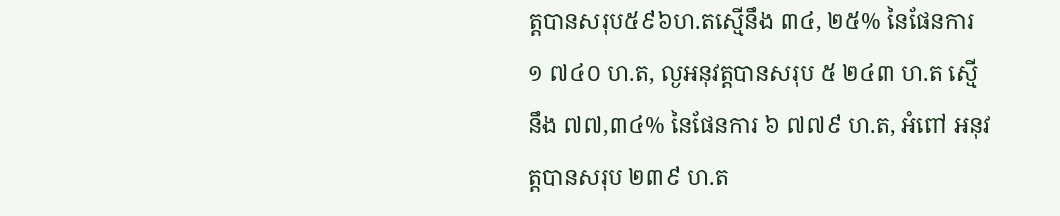ត្តបានសរុប៥៩៦ហ.តស្មើនឹង ៣៤, ២៥% នៃផែនការ ១ ៧៤០ ហ.ត, ល្ងអនុវត្តបានសរុប ៥ ២៤៣ ហ.ត ស្មើនឹង ៧៧,៣៤% នៃផែនការ ៦ ៧៧៩ ហ.ត, អំពៅ អនុវត្តបានសរុប ២៣៩ ហ.ត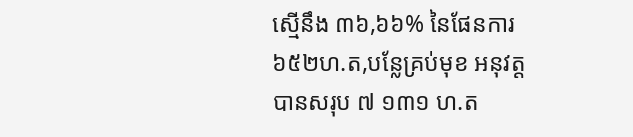ស្មើនឹង ៣៦,៦៦% នៃផែនការ៦៥២ហ.ត,បន្លែគ្រប់មុខ អនុវត្តបានសរុប ៧ ១៣១ ហ.ត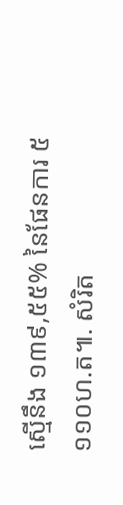ស្មើនឹង ១៣៩,៥៥% នៃផែនការ ៥ ១១០ហ.ត៕. សំរិត